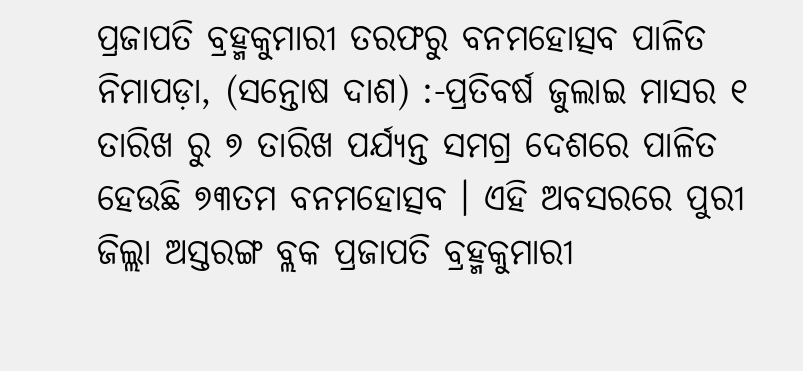ପ୍ରଜାପତି ବ୍ରହ୍ମକୁମାରୀ ତରଫରୁ ବନମହୋତ୍ସବ ପାଳିତ
ନିମାପଡ଼ା, (ସନ୍ତୋଷ ଦାଶ) :-ପ୍ରତିବର୍ଷ ଜୁଲାଇ ମାସର ୧ ତାରିଖ ରୁ ୭ ତାରିଖ ପର୍ଯ୍ୟନ୍ତ ସମଗ୍ର ଦେଶରେ ପାଳିତ ହେଉଛି ୭୩ତମ ବନମହୋତ୍ସବ । ଏହି ଅବସରରେ ପୁରୀ ଜିଲ୍ଲା ଅସ୍ତରଙ୍ଗ ବ୍ଲକ ପ୍ରଜାପତି ବ୍ରହ୍ମକୁମାରୀ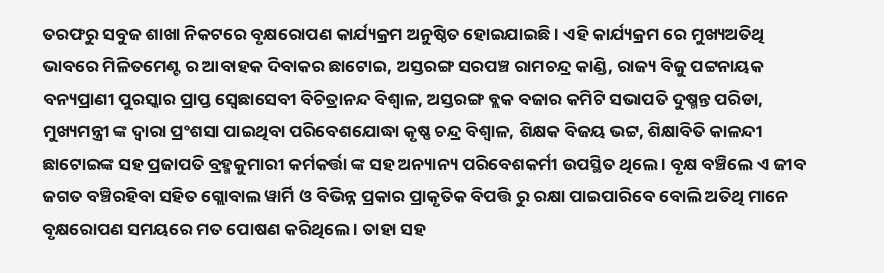ତରଫରୁ ସବୁଜ ଶାଖା ନିକଟରେ ବୃକ୍ଷରୋପଣ କାର୍ଯ୍ୟକ୍ରମ ଅନୁଷ୍ଠିତ ହୋଇଯାଇଛି । ଏହି କାର୍ଯ୍ୟକ୍ରମ ରେ ମୁଖ୍ୟଅତିଥି ଭାବରେ ମିଳିତମେଣ୍ଟ ର ଆବାହକ ଦିବାକର ଛାଟୋଇ, ଅସ୍ତରଙ୍ଗ ସରପଞ୍ଚ ରାମଚନ୍ଦ୍ର କାଣ୍ଡି, ରାଜ୍ୟ ବିଜୁ ପଟ୍ଟନାୟକ ବନ୍ୟପ୍ରାଣୀ ପୁରସ୍କାର ପ୍ରାପ୍ତ ସ୍ବେଛାସେବୀ ବିଚିତ୍ରାନନ୍ଦ ବିଶ୍ୱାଳ, ଅସ୍ତରଙ୍ଗ ବ୍ଲକ ବଜାର କମିଟି ସଭାପତି ଦୁଷ୍ମନ୍ତ ପରିଡା, ମୁଖ୍ୟମନ୍ତ୍ରୀ ଙ୍କ ଦ୍ୱାରା ପ୍ରଂଶସା ପାଇଥିବା ପରିବେଶଯୋଦ୍ଧା କୃଷ୍ଣ ଚନ୍ଦ୍ର ବିଶ୍ୱାଳ, ଶିକ୍ଷକ ବିଜୟ ଭଟ୍ଟ, ଶିକ୍ଷାବିତି କାଳନ୍ଦୀ ଛାଟୋଇଙ୍କ ସହ ପ୍ରଜାପତି ବ୍ରହ୍ମକୁମାରୀ କର୍ମକର୍ତ୍ତା ଙ୍କ ସହ ଅନ୍ୟାନ୍ୟ ପରିବେଶକର୍ମୀ ଉପସ୍ଥିତ ଥିଲେ । ବୃକ୍ଷ ବଞ୍ଚିଲେ ଏ ଜୀବ ଜଗତ ବଞ୍ଚିରହିବା ସହିତ ଗ୍ଲୋବାଲ ୱାର୍ମି ଓ ବିଭିନ୍ନ ପ୍ରକାର ପ୍ରାକୃତିକ ବିପତ୍ତି ରୁ ରକ୍ଷା ପାଇପାରିବେ ବୋଲି ଅତିଥି ମାନେ ବୃକ୍ଷରୋପଣ ସମୟରେ ମତ ପୋଷଣ କରିଥିଲେ । ତାହା ସହ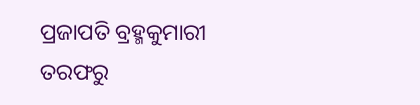ପ୍ରଜାପତି ବ୍ରହ୍ମକୁମାରୀ ତରଫରୁ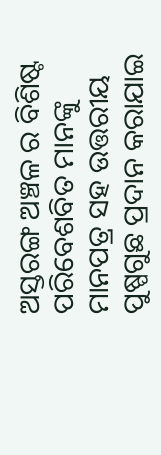ଅସ୍ତରଙ୍ଗ ଅଞ୍ଚଳ ର ବିଶିଷ୍ଟ ପରିବେଶବିତ ମାନଙ୍କୁ ମାନପତ୍ର ସହ ଉତ୍ତରୀୟ ପୁଷ୍ପଗୁଛ ପ୍ରଦାନ କରାଯାଇ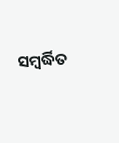ସମ୍ବର୍ଦ୍ଧିତ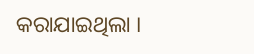କରାଯାଇଥିଲା ।